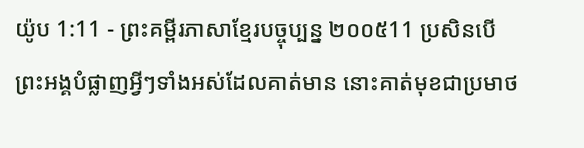យ៉ូប 1:11 - ព្រះគម្ពីរភាសាខ្មែរបច្ចុប្បន្ន ២០០៥11 ប្រសិនបើព្រះអង្គបំផ្លាញអ្វីៗទាំងអស់ដែលគាត់មាន នោះគាត់មុខជាប្រមាថ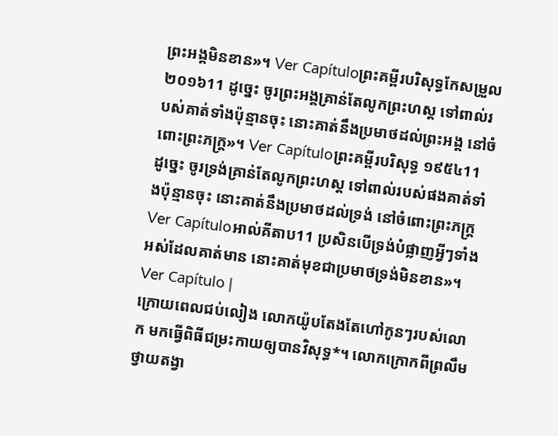ព្រះអង្គមិនខាន»។ Ver Capítuloព្រះគម្ពីរបរិសុទ្ធកែសម្រួល ២០១៦11 ដូច្នេះ ចូរព្រះអង្គគ្រាន់តែលូកព្រះហស្ត ទៅពាល់របស់គាត់ទាំងប៉ុន្មានចុះ នោះគាត់នឹងប្រមាថដល់ព្រះអង្គ នៅចំពោះព្រះភក្ត្រ»។ Ver Capítuloព្រះគម្ពីរបរិសុទ្ធ ១៩៥៤11 ដូច្នេះ ចូរទ្រង់គ្រាន់តែលូកព្រះហស្ត ទៅពាល់របស់ផងគាត់ទាំងប៉ុន្មានចុះ នោះគាត់នឹងប្រមាថដល់ទ្រង់ នៅចំពោះព្រះភក្ត្រ Ver Capítuloអាល់គីតាប11 ប្រសិនបើទ្រង់បំផ្លាញអ្វីៗទាំងអស់ដែលគាត់មាន នោះគាត់មុខជាប្រមាថទ្រង់មិនខាន»។ Ver Capítulo |
ក្រោយពេលជប់លៀង លោកយ៉ូបតែងតែហៅកូនៗរបស់លោក មកធ្វើពិធីជម្រះកាយឲ្យបានវិសុទ្ធ*។ លោកក្រោកពីព្រលឹម ថ្វាយតង្វា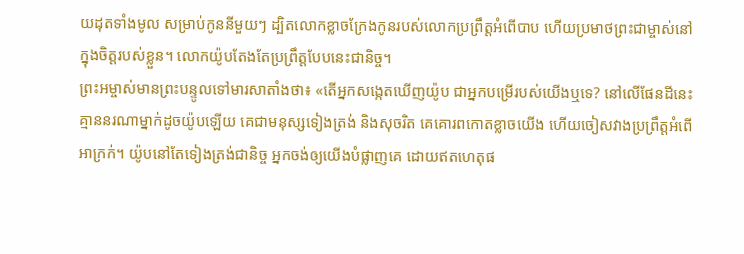យដុតទាំងមូល សម្រាប់កូននីមួយៗ ដ្បិតលោកខ្លាចក្រែងកូនរបស់លោកប្រព្រឹត្តអំពើបាប ហើយប្រមាថព្រះជាម្ចាស់នៅក្នុងចិត្តរបស់ខ្លួន។ លោកយ៉ូបតែងតែប្រព្រឹត្តបែបនេះជានិច្ច។
ព្រះអម្ចាស់មានព្រះបន្ទូលទៅមារសាតាំងថា៖ «តើអ្នកសង្កេតឃើញយ៉ូប ជាអ្នកបម្រើរបស់យើងឬទេ? នៅលើផែនដីនេះ គ្មាននរណាម្នាក់ដូចយ៉ូបឡើយ គេជាមនុស្សទៀងត្រង់ និងសុចរិត គេគោរពកោតខ្លាចយើង ហើយចៀសវាងប្រព្រឹត្តអំពើអាក្រក់។ យ៉ូបនៅតែទៀងត្រង់ជានិច្ច អ្នកចង់ឲ្យយើងបំផ្លាញគេ ដោយឥតហេតុផ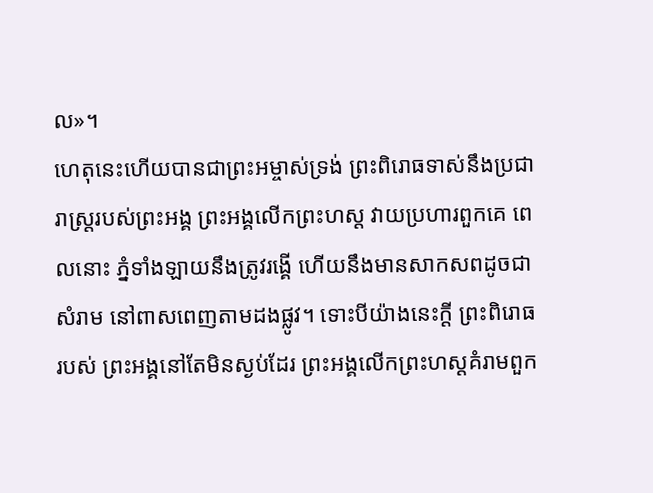ល»។
ហេតុនេះហើយបានជាព្រះអម្ចាស់ទ្រង់ ព្រះពិរោធទាស់នឹងប្រជារាស្ត្ររបស់ព្រះអង្គ ព្រះអង្គលើកព្រះហស្ដ វាយប្រហារពួកគេ ពេលនោះ ភ្នំទាំងឡាយនឹងត្រូវរង្គើ ហើយនឹងមានសាកសពដូចជាសំរាម នៅពាសពេញតាមដងផ្លូវ។ ទោះបីយ៉ាងនេះក្ដី ព្រះពិរោធរបស់ ព្រះអង្គនៅតែមិនស្ងប់ដែរ ព្រះអង្គលើកព្រះហស្ដគំរាមពួក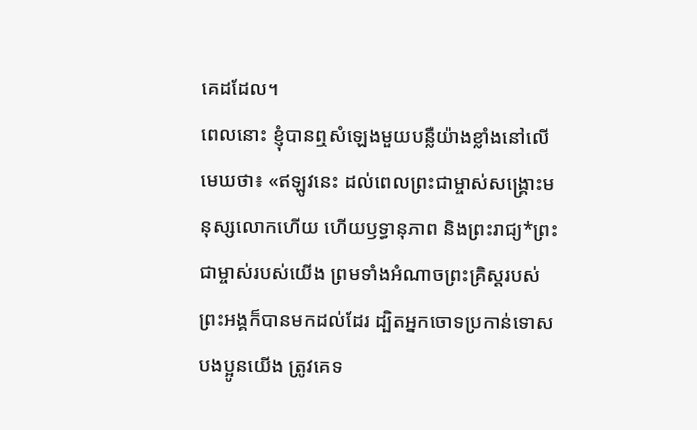គេដដែល។
ពេលនោះ ខ្ញុំបានឮសំឡេងមួយបន្លឺយ៉ាងខ្លាំងនៅលើមេឃថា៖ «ឥឡូវនេះ ដល់ពេលព្រះជាម្ចាស់សង្គ្រោះមនុស្សលោកហើយ ហើយឫទ្ធានុភាព និងព្រះរាជ្យ*ព្រះជាម្ចាស់របស់យើង ព្រមទាំងអំណាចព្រះគ្រិស្តរបស់ព្រះអង្គក៏បានមកដល់ដែរ ដ្បិតអ្នកចោទប្រកាន់ទោសបងប្អូនយើង ត្រូវគេទ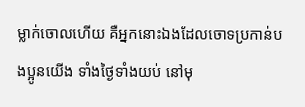ម្លាក់ចោលហើយ គឺអ្នកនោះឯងដែលចោទប្រកាន់បងប្អូនយើង ទាំងថ្ងៃទាំងយប់ នៅមុ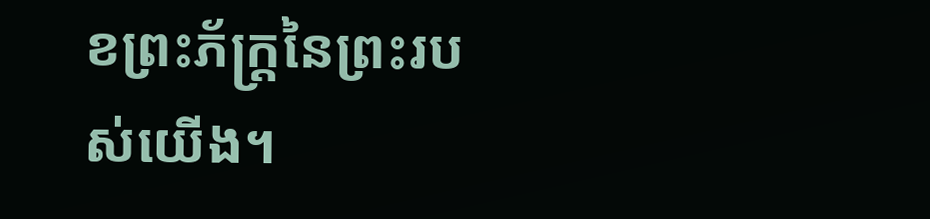ខព្រះភ័ក្ត្រនៃព្រះរបស់យើង។